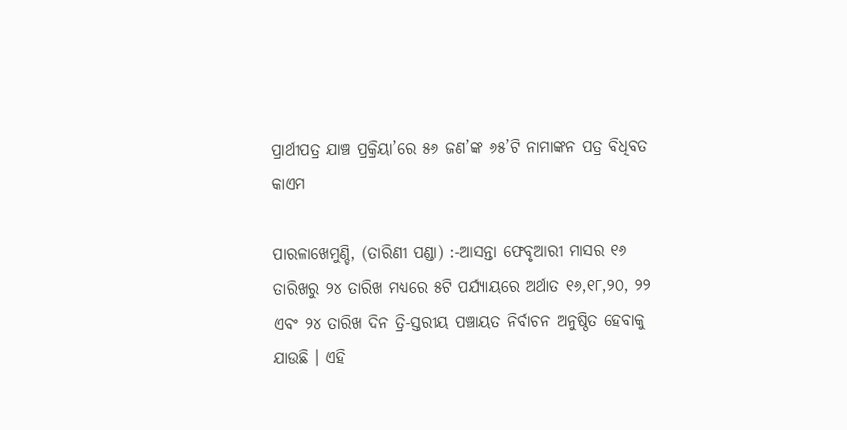ପ୍ରାର୍ଥୀପତ୍ର ଯାଞ୍ଚ ପ୍ରକ୍ରିୟା’ରେ ୫୬ ଜଣ’ଙ୍କ ୬୫’ଟି ନାମାଙ୍କନ ପତ୍ର ବିଧିବତ କାଏମ

ପାରଳାଖେମୁଣ୍ଡି, (ତାରିଣୀ ପଣ୍ଡା) :-ଆସନ୍ତା ଫେବୃଆରୀ ମାସର ୧୬ ତାରିଖରୁ ୨୪ ତାରିଖ ମଧ୍ୟରେ ୫ଟି ପର୍ଯ୍ୟାୟରେ ଅର୍ଥାତ ୧୬,୧୮,୨୦, ୨୨ ଏବଂ ୨୪ ତାରିଖ ଦିନ ତ୍ରି-ସ୍ତରୀୟ ପଞ୍ଚାୟତ ନିର୍ବାଚନ ଅନୁଷ୍ଠିତ ହେବାକୁ ଯାଉଛି । ଏହି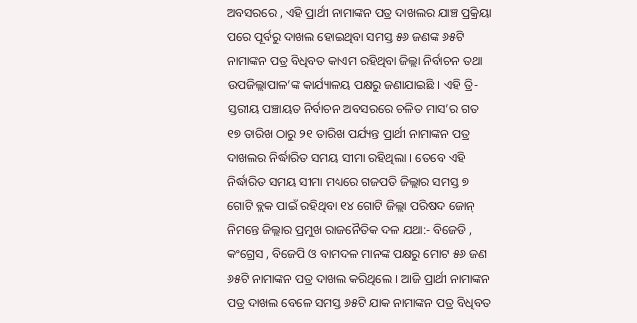ଅବସରରେ , ଏହି ପ୍ରାର୍ଥୀ ନାମାଙ୍କନ ପତ୍ର ଦାଖଲର ଯାଞ୍ଚ ପ୍ରକ୍ରିୟା ପରେ ପୂର୍ବରୁ ଦାଖଲ ହୋଇଥିବା ସମସ୍ତ ୫୬ ଜଣଙ୍କ ୬୫ଟି ନାମାଙ୍କନ ପତ୍ର ବିଧିବତ କାଏମ ରହିଥିବା ଜିଲ୍ଲା ନିର୍ବାଚନ ତଥା ଉପଜିଲ୍ଲାପାଳ’ଙ୍କ କାର୍ଯ୍ୟାଳୟ ପକ୍ଷରୁ ଜଣାଯାଇଛି । ଏହି ତ୍ରି-ସ୍ତରୀୟ ପଞ୍ଚାୟତ ନିର୍ବାଚନ ଅବସରରେ ଚଳିତ ମାସ’ର ଗତ ୧୭ ତାରିଖ ଠାରୁ ୨୧ ତାରିଖ ପର୍ଯ୍ୟନ୍ତ ପ୍ରାର୍ଥୀ ନାମାଙ୍କନ ପତ୍ର ଦାଖଲର ନିର୍ଦ୍ଧାରିତ ସମୟ ସୀମା ରହିଥିଲା । ତେବେ ଏହି ନିର୍ଦ୍ଧାରିତ ସମୟ ସୀମା ମଧ୍ୟରେ ଗଜପତି ଜିଲ୍ଲାର ସମସ୍ତ ୭ ଗୋଟି ବ୍ଲକ ପାଇଁ ରହିଥିବା ୧୪ ଗୋଟି ଜିଲ୍ଲା ପରିଷଦ ଜୋନ୍ ନିମନ୍ତେ ଜିଲ୍ଲାର ପ୍ରମୁଖ ରାଜନୈତିକ ଦଳ ଯଥା:- ବିଜେଡି , କଂଗ୍ରେସ , ବିଜେପି ଓ ବାମଦଳ ମାନଙ୍କ ପକ୍ଷରୁ ମୋଟ ୫୬ ଜଣ ୬୫ଟି ନାମାଙ୍କନ ପତ୍ର ଦାଖଲ କରିଥିଲେ । ଆଜି ପ୍ରାର୍ଥୀ ନାମାଙ୍କନ ପତ୍ର ଦାଖଲ ବେଳେ ସମସ୍ତ ୬୫ଟି ଯାକ ନାମାଙ୍କନ ପତ୍ର ବିଧିବତ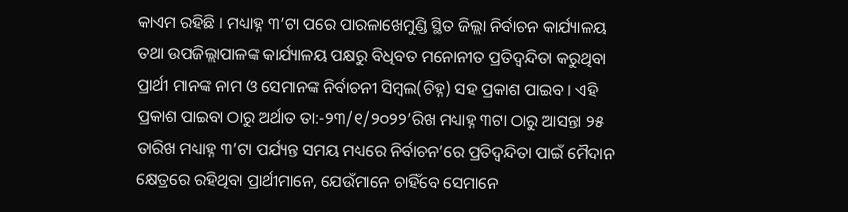କାଏମ ରହିଛି । ମଧ୍ୟାହ୍ନ ୩’ଟା ପରେ ପାରଳାଖେମୁଣ୍ଡି ସ୍ଥିତ ଜିଲ୍ଲା ନିର୍ବାଚନ କାର୍ଯ୍ୟାଳୟ ତଥା ଉପଜିଲ୍ଲାପାଳଙ୍କ କାର୍ଯ୍ୟାଳୟ ପକ୍ଷରୁ ବିଧିବତ ମନୋନୀତ ପ୍ରତିଦ୍ୱନ୍ଦିତା କରୁଥିବା ପ୍ରାର୍ଥୀ ମାନଙ୍କ ନାମ ଓ ସେମାନଙ୍କ ନିର୍ବାଚନୀ ସିମ୍ବଲ(ଚିହ୍ନ) ସହ ପ୍ରକାଶ ପାଇବ । ଏହି ପ୍ରକାଶ ପାଇବା ଠାରୁ ଅର୍ଥାତ ତା:-୨୩/୧/୨୦୨୨’ରିଖ ମଧ୍ୟାହ୍ନ ୩ଟା ଠାରୁ ଆସନ୍ତା ୨୫ ତାରିଖ ମଧ୍ୟାହ୍ନ ୩’ଟା ପର୍ଯ୍ୟନ୍ତ ସମୟ ମଧ୍ୟରେ ନିର୍ବାଚନ’ରେ ପ୍ରତିଦ୍ୱନ୍ଦିତା ପାଇଁ ମୈଦାନ କ୍ଷେତ୍ରରେ ରହିଥିବା ପ୍ରାର୍ଥୀମାନେ, ଯେଉଁମାନେ ଚାହିଁବେ ସେମାନେ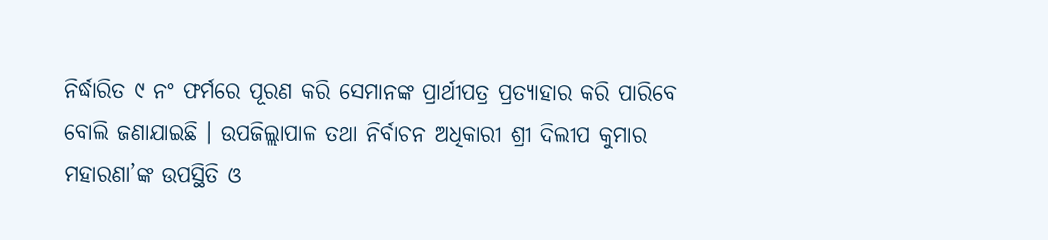ନିର୍ଦ୍ଧାରିତ ୯ ନଂ ଫର୍ମରେ ପୂରଣ କରି ସେମାନଙ୍କ ପ୍ରାର୍ଥୀପତ୍ର ପ୍ରତ୍ୟାହାର କରି ପାରିବେ ବୋଲି ଜଣାଯାଇଛି । ଉପଜିଲ୍ଲାପାଳ ତଥା ନିର୍ବାଚନ ଅଧିକାରୀ ଶ୍ରୀ ଦିଲୀପ କୁମାର ମହାରଣା’ଙ୍କ ଉପସ୍ଥିତି ଓ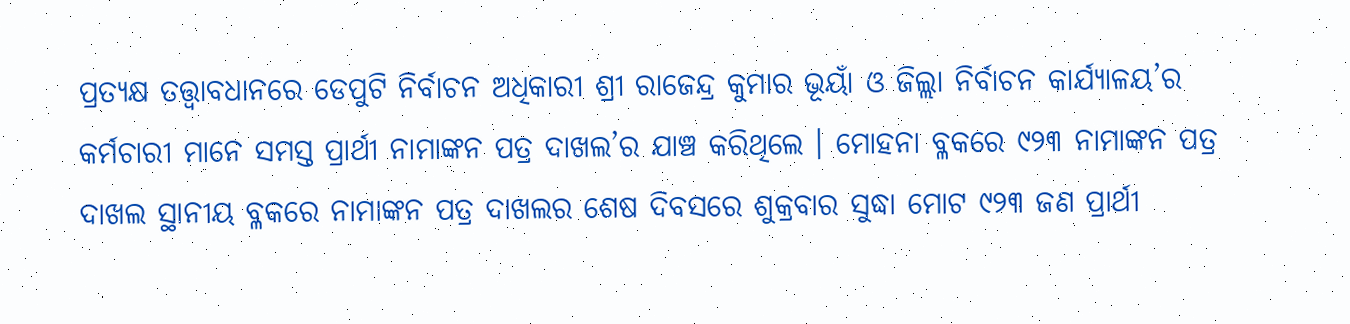ପ୍ରତ୍ୟକ୍ଷ ତତ୍ତ୍ୱାବଧାନରେ ଡେପୁଟି ନିର୍ବାଚନ ଅଧିକାରୀ ଶ୍ରୀ ରାଜେନ୍ଦ୍ର କୁମାର ଭୂୟାଁ ଓ ଜିଲ୍ଲା ନିର୍ବାଚନ କାର୍ଯ୍ୟାଳୟ’ର କର୍ମଚାରୀ ମାନେ ସମସ୍ତ ପ୍ରାର୍ଥୀ ନାମାଙ୍କନ ପତ୍ର ଦାଖଲ’ର ଯାଞ୍ଚ କରିଥିଲେ । ମୋହନା ବ୍ଳକରେ ୯୨୩ ନାମାଙ୍କନ ପତ୍ର ଦାଖଲ ସ୍ଥାନୀୟ ବ୍ଳକରେ ନାମାଙ୍କନ ପତ୍ର ଦାଖଲର ଶେଷ ଦିବସରେ ଶୁକ୍ରବାର ସୁଦ୍ଧା ମୋଟ ୯୨୩ ଜଣ ପ୍ରାର୍ଥୀ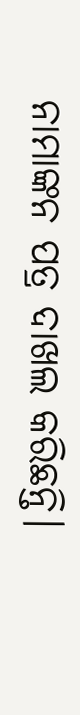ନାମାଙ୍କନ ପତ୍ର ଦାଖଲ କରିଛନ୍ତି।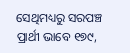ସେଥିମଧ୍ୟରୁ ସରପଞ୍ଚ ପ୍ରାର୍ଥୀ ଭାବେ ୧୭୯,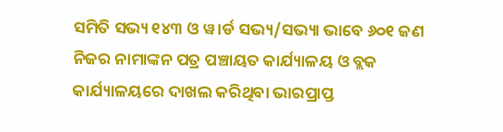ସମିତି ସଭ୍ୟ ୧୪୩ ଓ ୱ।ର୍ଡ ସଭ୍ୟ/ସଭ୍ୟା ଭାବେ ୬୦୧ ଜଣ ନିଜର ନାମାଙ୍କନ ପତ୍ର ପଞ୍ଚାୟତ କାର୍ଯ୍ୟାଳୟ ଓ ବ୍ଲକ କାର୍ଯ୍ୟାଳୟରେ ଦାଖଲ କରିଥିବା ଭାରପ୍ରାପ୍ତ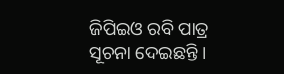ଜିପିଇଓ ରବି ପାତ୍ର ସୂଚନା ଦେଇଛନ୍ତି ।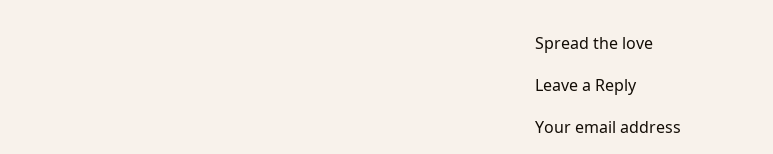Spread the love

Leave a Reply

Your email address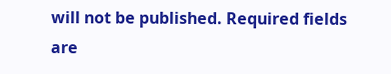will not be published. Required fields are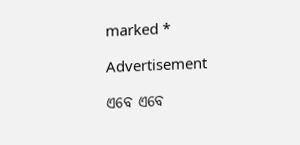marked *

Advertisement

ଏବେ ଏବେ